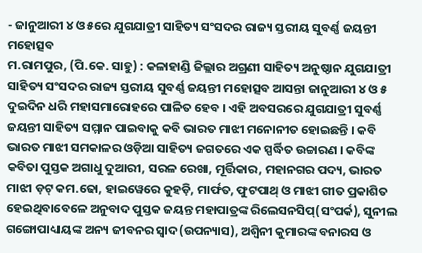- ଜାନୁଆରୀ ୪ ଓ ୫ରେ ଯୁଗଯାତ୍ରୀ ସାହିତ୍ୟ ସଂସଦର ରାଜ୍ୟ ସ୍ତରୀୟ ସୁବର୍ଣ୍ଣ ଜୟନ୍ତୀ ମହୋତ୍ସବ
ମ.ରାମପୁର, (ପି.କେ. ସାହୁ) : କଳାହାଣ୍ଡି ଜିଲ୍ଲାର ଅଗ୍ରଣୀ ସାହିତ୍ୟ ଅନୁଷ୍ଠାନ ଯୁଗଯାତ୍ରୀ ସାହିତ୍ୟ ସଂସଦର ରାଜ୍ୟ ସ୍ତରୀୟ ସୁବର୍ଣ୍ଣ ଜୟନ୍ତୀ ମହୋତ୍ସବ ଆସନ୍ତା ଜାନୁଆରୀ ୪ ଓ ୫ ଦୁଇଦିନ ଧରି ମହାସମାରୋହରେ ପାଳିତ ହେବ । ଏହି ଅବସରରେ ଯୁଗଯାତ୍ରୀ ସୁବର୍ଣ୍ଣ ଜୟନ୍ତୀ ସାହିତ୍ୟ ସମ୍ମାନ ପାଇବାକୁ କବି ଭାରତ ମାଝୀ ମନୋନୀତ ହୋଇଛନ୍ତି । କବି ଭାରତ ମାଝୀ ସମକାଳର ଓଡ଼ିଆ ସାହିତ୍ୟ ଜଗତରେ ଏକ ସ୍ପର୍ଦ୍ଧିତ ଉଚ୍ଚାରଣ । କବିଙ୍କ କବିତା ପୁସ୍ତକ ଅଗାଧୁ ଦୁଆରୀ, ସରଳ ରେଖା, ମୂର୍ତ୍ତିକାର, ମହାନଗର ପଦ୍ୟ, ଭାରତ ମାଝୀ ଡ଼ଟ୍ କମ.ଢୋ, ହାଇୱେରେ କୁହଡ଼ି, ମାର୍ଫତ, ଫୁଟପାଥ୍ ଓ ମାଝୀ ଗୀତ ପ୍ରକାଶିତ ହେଇଥିବାବେଳେ ଅନୁବାଦ ପୁସ୍ତକ ଜୟନ୍ତ ମହାପାତ୍ରଙ୍କ ରିଲେସନସିପ୍(ସଂପର୍କ), ସୁନୀଲ ଗଙ୍ଗୋପାଧ୍ୟାୟଙ୍କ ଅନ୍ୟ ଜୀବନର ସ୍ୱାଦ(ଉପନ୍ୟାସ), ଅଶ୍ୱିନୀ କୁମାରଙ୍କ ବନାରସ ଓ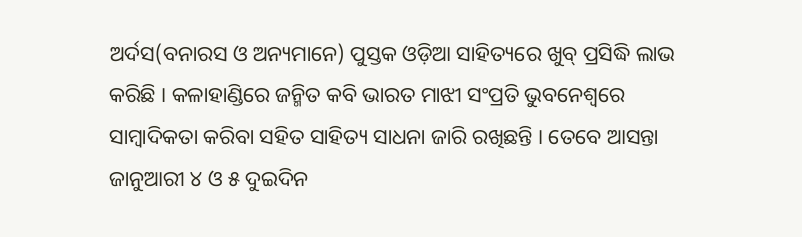ଅର୍ଦସ(ବନାରସ ଓ ଅନ୍ୟମାନେ) ପୁସ୍ତକ ଓଡ଼ିଆ ସାହିତ୍ୟରେ ଖୁବ୍ ପ୍ରସିଦ୍ଧି ଲାଭ କରିଛି । କଳାହାଣ୍ଡିରେ ଜନ୍ମିତ କବି ଭାରତ ମାଝୀ ସଂପ୍ରତି ଭୁବନେଶ୍ୱରେ ସାମ୍ବାଦିକତା କରିବା ସହିତ ସାହିତ୍ୟ ସାଧନା ଜାରି ରଖିଛନ୍ତି । ତେବେ ଆସନ୍ତା ଜାନୁଆରୀ ୪ ଓ ୫ ଦୁଇଦିନ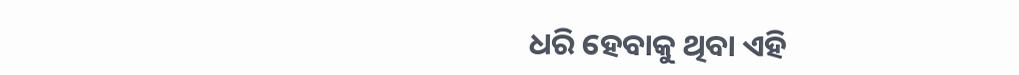ଧରି ହେବାକୁ ଥିବା ଏହି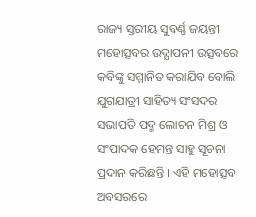ରାଜ୍ୟ ସ୍ତରୀୟ ସୁବର୍ଣ୍ଣ ଜୟନ୍ତୀ ମହୋତ୍ସବର ଉଦ୍ଯାପନୀ ଉତ୍ସବରେ କବିଙ୍କୁ ସମ୍ମାନିତ କରାଯିବ ବୋଲି ଯୁଗଯାତ୍ରୀ ସାହିତ୍ୟ ସଂସଦର ସଭାପତି ପଦ୍ମ ଲୋଚନ ମିଶ୍ର ଓ ସଂପାଦକ ହେମନ୍ତ ସାହୁ ସୂଚନା ପ୍ରଦାନ କରିଛନ୍ତି । ଏହି ମହୋତ୍ସବ ଅବସରରେ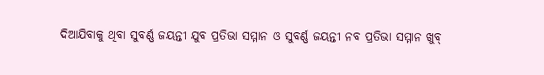ଦିଆଯିବାକୁ ଥିବା ସୁବର୍ଣ୍ଣ ଜୟନ୍ତୀ ଯୁବ ପ୍ରତିଭା ସମ୍ମାନ ଓ ସୁବର୍ଣ୍ଣ ଜୟନ୍ତୀ ନବ ପ୍ରତିଭା ସମ୍ମାନ ଖୁବ୍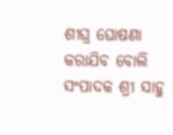ଶୀଘ୍ର ଘୋଷଣା କରାଯିବ ବୋଲି ସଂପାଦକ ଶ୍ରୀ ସାହୁ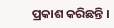ପ୍ରକାଶ କରିଛନ୍ତି ।